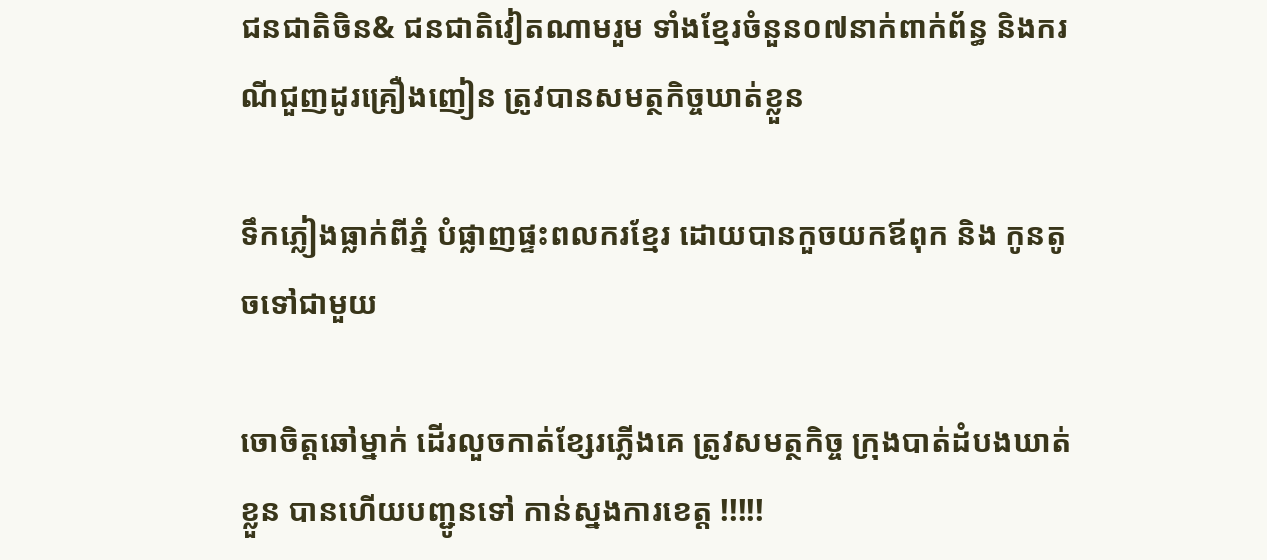ជនជាតិចិន& ជនជាតិវៀតណាមរួម ទាំងខ្មែរចំនួន០៧នាក់ពាក់ព័ន្ធ និងករណីជួញដូរគ្រឿងញៀន ត្រូវបានសមត្ថកិច្ចឃាត់ខ្លួន

ទឹកភ្លៀងធ្លាក់ពីភ្នំ បំផ្លាញផ្ទះពលករខ្មែរ ដោយបានកួចយកឪពុក និង កូនតូចទៅជាមួយ

ចោចិត្តឆៅម្នាក់ ដើរលួចកាត់ខ្សែរភ្លើងគេ ត្រូវសមត្ថកិច្ច ក្រុងបាត់ដំបងឃាត់ខ្លួន បានហើយបញ្ជូនទៅ កាន់ស្នងការខេត្ត !!!!!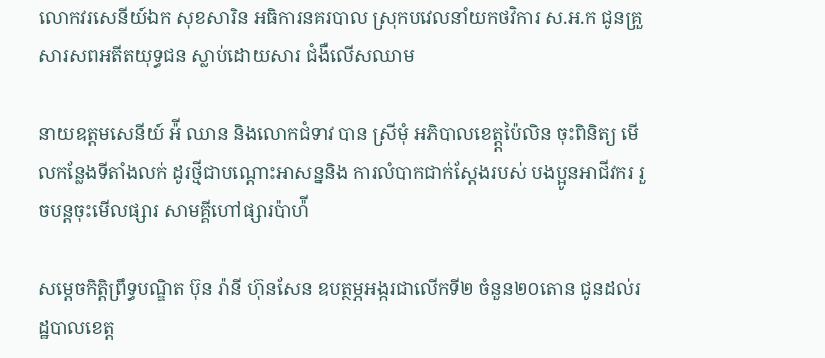លោកវរសេនីយ៍ឯក សុខសារិន អធិការនគរបាល ស្រុកបវេលនាំយកថវិការ ស.អ.ក ជូនគ្រួសារសពអតីតយុទ្ធជន ស្លាប់ដោយសារ ជំងឺលើសឈាម

នាយឧត្តមសេនីយ៍ អ៉ី ឈាន និងលោកជំទាវ បាន ស្រីមុំ អភិបាលខេត្ត្តប៉ៃលិន ចុះពិនិត្យ មើលកន្លែងទីតាំងលក់ ដូរថ្មីជាបណ្ដោះអាសន្ននិង ការលំបាកជាក់ស្តែងរបស់ បងប្អូនអាជីវករ រួចបន្តចុះមើលផ្សារ សាមគ្គីហៅផ្សារប៉ាហ៉ី

សម្តេចកិត្តិព្រឹទ្ធបណ្ឌិត ប៊ុន រ៉ានី ហ៊ុនសែន ឧបត្ថម្ភអង្ករជាលើកទី២ ចំនួន២០តោន ជូនដល់រដ្ឋបាលខេត្ត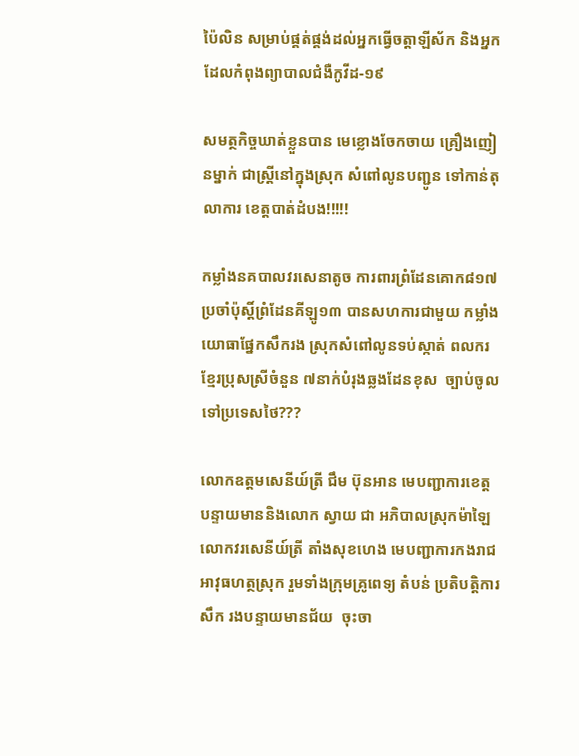ប៉ៃលិន សម្រាប់ផ្គត់ផ្គង់ដល់អ្នកធ្វើចត្តាឡីស័ក និងអ្នកដែលកំពុងព្យាបាលជំងឺកូវីដ-១៩

សមត្ថកិច្ចឃាត់ខ្លួនបាន មេខ្លោងចែកចាយ គ្រឿងញៀនម្នាក់ ជាស្ត្រីនៅក្នុងស្រុក សំពៅលូនបញ្ជូន ទៅកាន់តុលាការ ខេត្តបាត់ដំបង!!!!!

កម្លាំងនគបាលវរសេនាតូច ការពារព្រំដែនគោក៨១៧ ប្រចាំប៉ុស្តិ៍ព្រំដែនគីឡូ១៣ បានសហការជាមួយ កម្លាំងយោធាផ្នែកសឹករង ស្រុកសំពៅលូនទប់ស្កាត់ ពលករខ្មែរប្រុសស្រីចំនួន ៧នាក់បំរុងឆ្លងដែនខុស  ច្បាប់ចូលទៅប្រទេសថៃ???

លោកឧត្ដមសេនីយ៍ត្រី ជឹម ប៊ុនអាន មេបញ្ជាការខេត្ត បន្ទាយមាននិងលោក ស្វាយ ជា អភិបាលស្រុកម៉ាឡៃ លោកវរសេនីយ៍ត្រី តាំងសុខហេង មេបញ្ជាការកងរាជអាវុធហត្ថស្រុក រួមទាំងក្រុមគ្រូពេទ្យ តំបន់ ប្រតិបត្តិការ សឹក រងបន្ទាយមានជ័យ  ចុះចា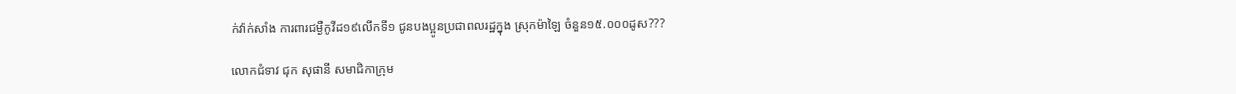ក់វ៉ាក់សាំង ការពារជម្ងឺកូវីដ១៩លើកទី១ ជូនបងប្អូនប្រជាពលរដ្ឋក្នុង ស្រុកម៉ាឡៃ ចំនួន១៥.០០០ដូស???

លោកជំទាវ ជុក សុផានី សមាជិកាក្រុម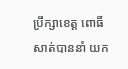ប្រឹក្សាខេត្ត ពោធិ៍សាត់បាននាំ យក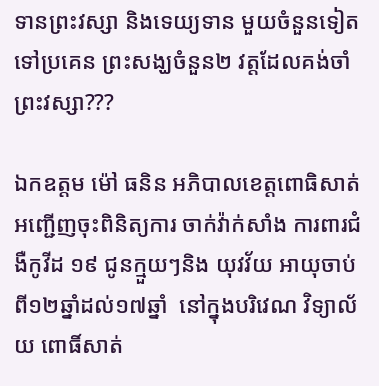ទានព្រះវស្សា និងទេយ្យទាន មួយចំនួនទៀត ទៅប្រគេន ព្រះសង្ឃចំនួន២ វត្តដែលគង់ចាំព្រះវស្សា???

ឯកឧត្តម ម៉ៅ ធនិន អភិបាលខេត្តពោធិសាត់ អញ្ជើញចុះពិនិត្យការ ចាក់វ៉ាក់សាំង ការពារជំងឺកូវីដ ១៩ ជូនក្មួយៗនិង យុវវ័យ អាយុចាប់ ពី១២ឆ្នាំដល់១៧ឆ្នាំ  នៅក្នុងបរិវេណ វិទ្យាល័យ ពោធិ៍សាត់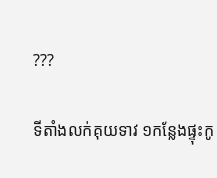???

ទីតាំងលក់គុយទាវ ១កន្លែងផ្ទុះកូ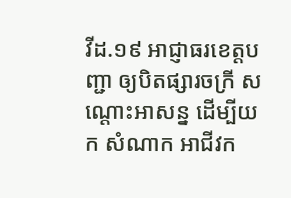វីដ.១៩ អាជ្ញាធរខេត្តបញ្ជា ឲ្យបិតផ្សារចក្រី សណ្តោះអាសន្ន ដើម្បីយក សំណាក អាជីវក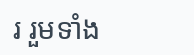រ រួមទាំង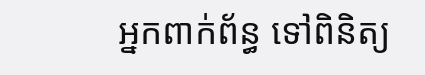អ្នកពាក់ព័ន្ធ ទៅពិនិត្យ